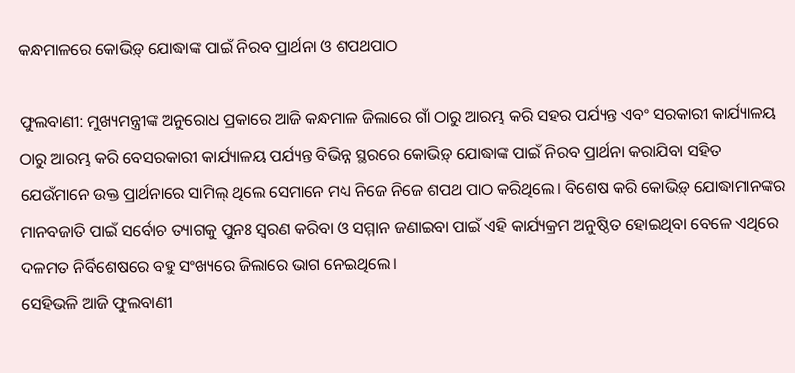କନ୍ଧମାଳରେ କୋଭିଡ଼୍ ଯୋଦ୍ଧାଙ୍କ ପାଇଁ ନିରବ ପ୍ରାର୍ଥନା ଓ ଶପଥପାଠ

ଫୁଲବାଣୀ: ମୁଖ୍ୟମନ୍ତ୍ରୀଙ୍କ ଅନୁରୋଧ ପ୍ରକାରେ ଆଜି କନ୍ଧମାଳ ଜିଲାରେ ଗାଁ ଠାରୁ ଆରମ୍ଭ କରି ସହର ପର୍ଯ୍ୟନ୍ତ ଏବଂ ସରକାରୀ କାର୍ଯ୍ୟାଳୟ ଠାରୁ ଆରମ୍ଭ କରି ବେସରକାରୀ କାର୍ଯ୍ୟାଳୟ ପର୍ଯ୍ୟନ୍ତ ବିଭିନ୍ନ ସ୍ଥରରେ କୋଭିଡ଼୍ ଯୋଦ୍ଧାଙ୍କ ପାଇଁ ନିରବ ପ୍ରାର୍ଥନା କରାଯିବା ସହିତ ଯେଉଁମାନେ ଉକ୍ତ ପ୍ରାର୍ଥନାରେ ସାମିଲ୍ ଥିଲେ ସେମାନେ ମଧ୍ୟ ନିଜେ ନିଜେ ଶପଥ ପାଠ କରିଥିଲେ। ବିଶେଷ କରି କୋଭିଡ଼୍ ଯୋଦ୍ଧାମାନଙ୍କର ମାନବଜାତି ପାଇଁ ସର୍ବୋଚ ତ୍ୟାଗକୁ ପୁନଃ ସ୍ୱରଣ କରିବା ଓ ସମ୍ମାନ ଜଣାଇବା ପାଇଁ ଏହି କାର୍ଯ୍ୟକ୍ରମ ଅନୁଷ୍ଠିତ ହୋଇଥିବା ବେଳେ ଏଥିରେ ଦଳମତ ନିର୍ବିଶେଷରେ ବହୁ ସଂଖ୍ୟରେ ଜିଲାରେ ଭାଗ ନେଇଥିଲେ।
ସେହିଭଳି ଆଜି ଫୁଲବାଣୀ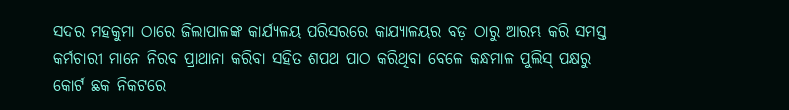ସଦର ମହକୁମା ଠାରେ ଜିଲାପାଳଙ୍କ କାର୍ଯ୍ୟଳୟ ପରିସରରେ କାଯ୍ୟାଳୟର ବଡ଼ ଠାରୁ ଆରମ୍ଭ କରି ସମସ୍ତ କର୍ମଚାରୀ ମାନେ ନିରବ ପ୍ରାଥାନା କରିବା ସହିତ ଶପଥ ପାଠ କରିଥିବା ବେଳେ କନ୍ଧମାଳ ପୁଲିସ୍ ପକ୍ଷରୁ କୋର୍ଟ ଛକ ନିକଟରେ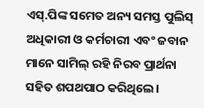ଏସ୍.ପିଙ୍କ ସମେତ ଅନ୍ୟ ସମସ୍ତ ପୁଲିସ୍ ଅଧିକାରୀ ଓ କର୍ମଚାରୀ ଏବଂ ଜବାନ ମାନେ ସାମିଲ୍ ରହି ନିରବ ପ୍ରାର୍ଥନା ସହିତ ଶପଥପାଠ କରିଥିଲେ।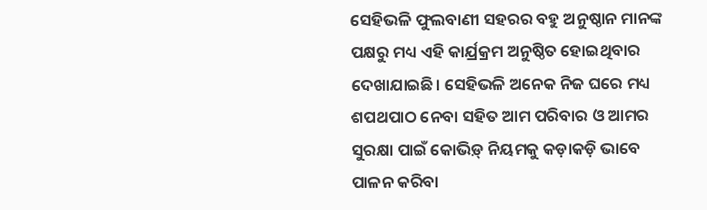ସେହିଭଳି ଫୁଲବାଣୀ ସହରର ବହୁ ଅନୁଷ୍ଠାନ ମାନଙ୍କ ପକ୍ଷରୁ ମଧ୍ୟ ଏହି କାର୍ଯ୍ରକ୍ରମ ଅନୁଷ୍ଠିତ ହୋଇଥିବାର ଦେଖାଯାଇଛି। ସେହିଭଳି ଅନେକ ନିଜ ଘରେ ମଧ୍ୟ ଶପଥପାଠ ନେବା ସହିତ ଆମ ପରିବାର ଓ ଆମର ସୁରକ୍ଷା ପାଇଁ କୋଭିଡ଼୍ ନିୟମକୁ କଡ଼ାକଡ଼ି ଭାବେ ପାଳନ କରିବା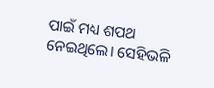ପାଇଁ ମଧ୍ୟ ଶପଥ ନେଇଥିଲେ। ସେହିଭଳି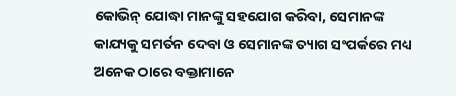କୋଭିନ୍ ଯୋଦ୍ଧା ମାନଙ୍କୁ ସହଯୋଗ କରିବା, ସେମାନଙ୍କ କାଯ୍ୟକୁ ସମର୍ତନ ଦେବା ଓ ସେମାନଙ୍କ ତ୍ୟାଗ ସଂପର୍କରେ ମଧ୍ୟ ଅନେକ ଠାରେ ବକ୍ତାମାନେ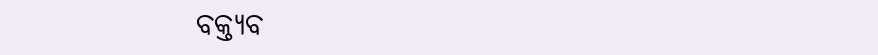ବକ୍ତ୍ୟବ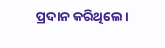ପ୍ରଦାନ କରିଥିଲେ।